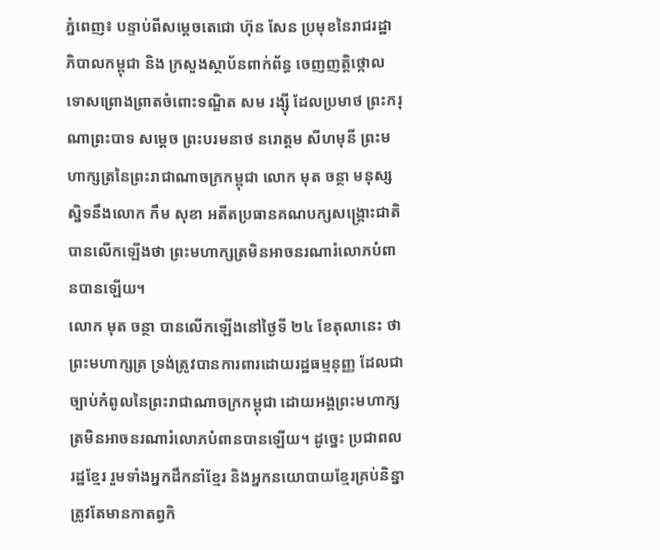ភ្នំពេញ៖ បន្ទាប់ពីសម្តេចតេជោ ហ៊ុន សែន ប្រមុខនៃរាជរដ្ឋាភិបាលកម្ពុជា និង ក្រសួងស្ថាប័នពាក់ព័ន្ធ ចេញញត្តិថ្កោលទោសព្រោងព្រាតចំពោះទណ្ឌិត សម រង្ស៊ី ដែលប្រមាថ ព្រះករុណាព្រះបាទ សម្តេច ព្រះបរមនាថ នរោត្តម សីហមុនី ព្រះមហាក្សត្រនៃព្រះរាជាណាចក្រកម្ពុជា លោក មុត ចន្ថា មនុស្សស្និទនឹងលោក កឹម សុខា អតីតប្រធានគណបក្សសង្គ្រោះជាតិបានលើកឡើងថា ព្រះមហាក្សត្រមិនអាចនរណារំលោភបំពានបានឡើយ។
លោក មុត ចន្ថា បានលើកឡើងនៅថ្ងៃទី ២៤ ខែតុលានេះ ថា ព្រះមហាក្សត្រ ទ្រង់ត្រូវបានការពារដោយរដ្ឋធម្មនុញ្ញ ដែលជាច្បាប់កំពូលនៃព្រះរាជាណាចក្រកម្ពុជា ដោយអង្គព្រះមហាក្សត្រមិនអាចនរណារំលោភបំពានបានឡើយ។ ដូច្នេះ ប្រជាពលរដ្ឋខ្មែរ រួមទាំងអ្នកដឹកនាំខ្មែរ និងអ្នកនយោបាយខ្មែរគ្រប់និន្នាត្រូវតែមានកាតព្វកិ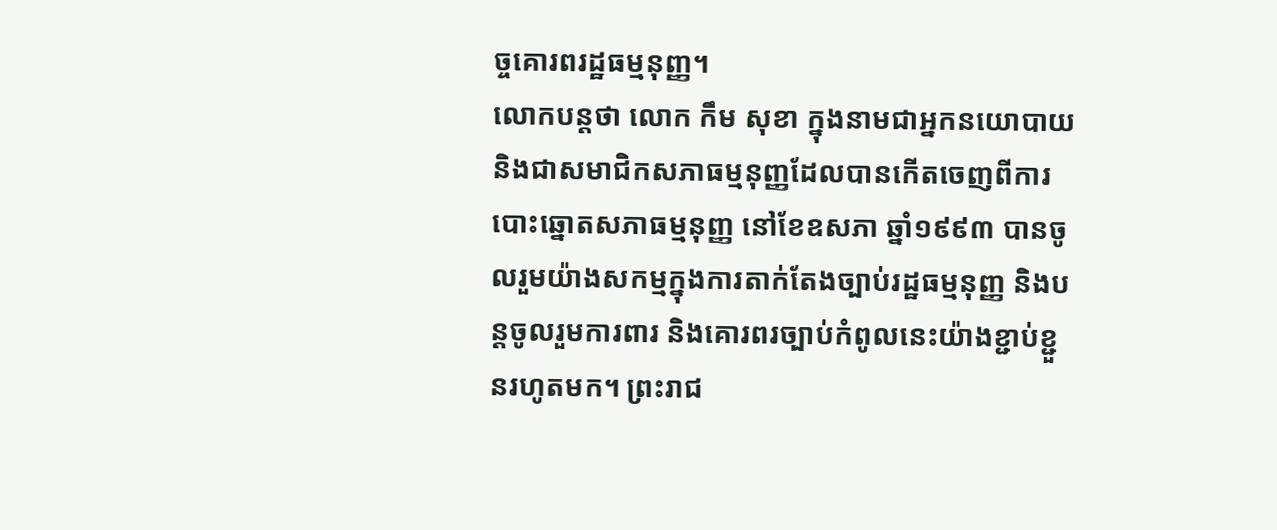ច្ចគោរពរដ្ឋធម្មនុញ្ញ។
លោកបន្តថា លោក កឹម សុខា ក្នុងនាមជាអ្នកនយោបាយ និងជាសមាជិកសភាធម្មនុញ្ញដែលបានកើតចេញពីការបោះឆ្នោតសភាធម្មនុញ្ញ នៅខែឧសភា ឆ្នាំ១៩៩៣ បានចូលរួមយ៉ាងសកម្មក្នុងការតាក់តែងច្បាប់រដ្ឋធម្មនុញ្ញ និងបន្តចូលរួមការពារ និងគោរពរច្បាប់កំពូលនេះយ៉ាងខ្ជាប់ខ្ជួនរហូតមក។ ព្រះរាជ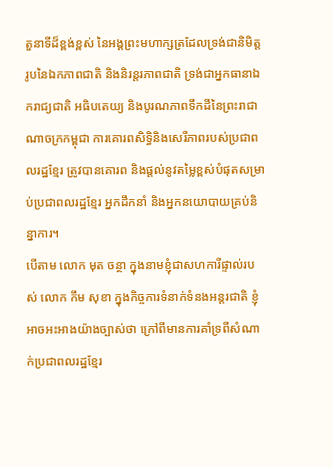តួនាទីដ៏ខ្ពង់ខ្ពស់ នៃអង្គព្រះមហាក្សត្រដែលទ្រង់ជានិមិត្តរូបនៃឯកភាពជាតិ និងនិរន្តរភាពជាតិ ទ្រង់ជាអ្នកធានាឯករាជ្យជាតិ អធិបតេយ្យ និងបូរណភាពទឹកដីនៃព្រះរាជាណាចក្រកម្ពុជា ការគោរពសិទ្ធិនិងសេរីភាពរបស់ប្រជាពលរដ្ឋខ្មែរ ត្រូវបានគោរព និងផ្តល់នូវតម្លៃខ្ពស់បំផុតសម្រាប់ប្រជាពលរដ្ឋខ្មែរ អ្នកដឹកនាំ និងអ្នកនយោបាយគ្រប់និន្នាការ។
បើតាម លោក មុត ចន្ថា ក្នុងនាមខ្ញុំជាសហការីផ្ទាល់របស់ លោក កឹម សុខា ក្នុងកិច្ចការទំនាក់ទំនងអន្តរជាតិ ខ្ញុំអាចអះអាងយ៉ាងច្បាស់ថា ក្រៅពីមានការគាំទ្រពីសំណាក់ប្រជាពលរដ្ឋខ្មែរ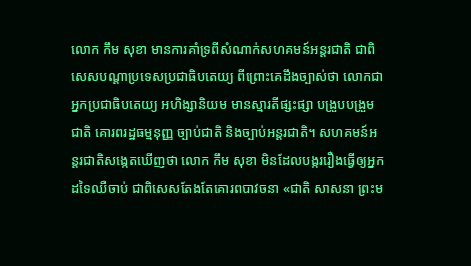លោក កឹម សុខា មានការគាំទ្រពីសំណាក់សហគមន៍អន្តរជាតិ ជាពិសេសបណ្តាប្រទេសប្រជាធិបតេយ្យ ពីព្រោះគេដឹងច្បាស់ថា លោកជាអ្នកប្រជាធិបតេយ្យ អហិង្សានិយម មានស្មារតីផ្សះផ្សា បង្រួបបង្រួមជាតិ គោរពរដ្ឋធម្មនុញ្ញ ច្បាប់ជាតិ និងច្បាប់អន្តរជាតិ។ សហគមន៍អន្តរជាតិសង្កេតឃើញថា លោក កឹម សុខា មិនដែលបង្កររឿងធ្វើឲ្យអ្នកដទៃឈឺចាប់ ជាពិសេសតែងតែគោរពបាវចនា «ជាតិ សាសនា ព្រះម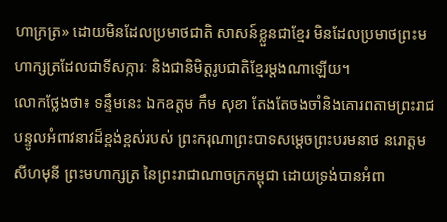ហាក្រត្រ» ដោយមិនដែលប្រមាថជាតិ សាសន៍ខ្លួនជាខ្មែរ មិនដែលប្រមាថព្រះមហាក្សត្រដែលជាទីសក្ការៈ និងជានិមិត្តរូបជាតិខ្មែរម្តងណាឡើយ។
លោកថ្លែងថា៖ ទន្ទឹមនេះ ឯកឧត្តម កឹម សុខា តែងតែចងចាំនិងគោរពតាមព្រះរាជបន្ទូលអំពាវនាវដ៏ខ្ពង់ខ្ពស់របស់ ព្រះករុណាព្រះបាទសម្តេចព្រះបរមនាថ នរោត្តម សីហមុនី ព្រះមហាក្សត្រ នៃព្រះរាជាណាចក្រកម្ពុជា ដោយទ្រង់បានអំពា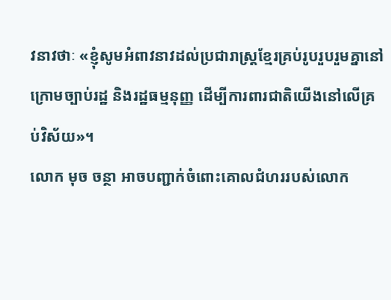វនាវថាៈ «ខ្ញុំសូមអំពាវនាវដល់ប្រជារាស្រ្តខ្មែរគ្រប់រូបរួបរួមគ្នានៅក្រោមច្បាប់រដ្ឋ និងរដ្ឋធម្មនុញ្ញ ដើម្បីការពារជាតិយើងនៅលើគ្រប់វិស័យ»។
លោក មុច ចន្ថា អាចបញ្ជាក់ចំពោះគោលជំហររបស់លោក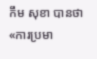កឹម សុខា បានថា «ការប្រមា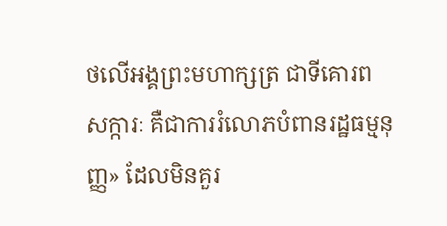ថលើអង្គព្រះមហាក្សត្រ ជាទីគោរពសក្ការៈ គឺជាការរំលោភបំពានរដ្ឋធម្មនុញ្ញ» ដែលមិនគួរ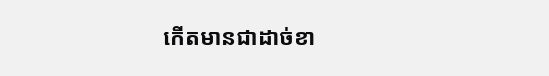កើតមានជាដាច់ខា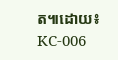ត៕ដោយ៖ KC-006